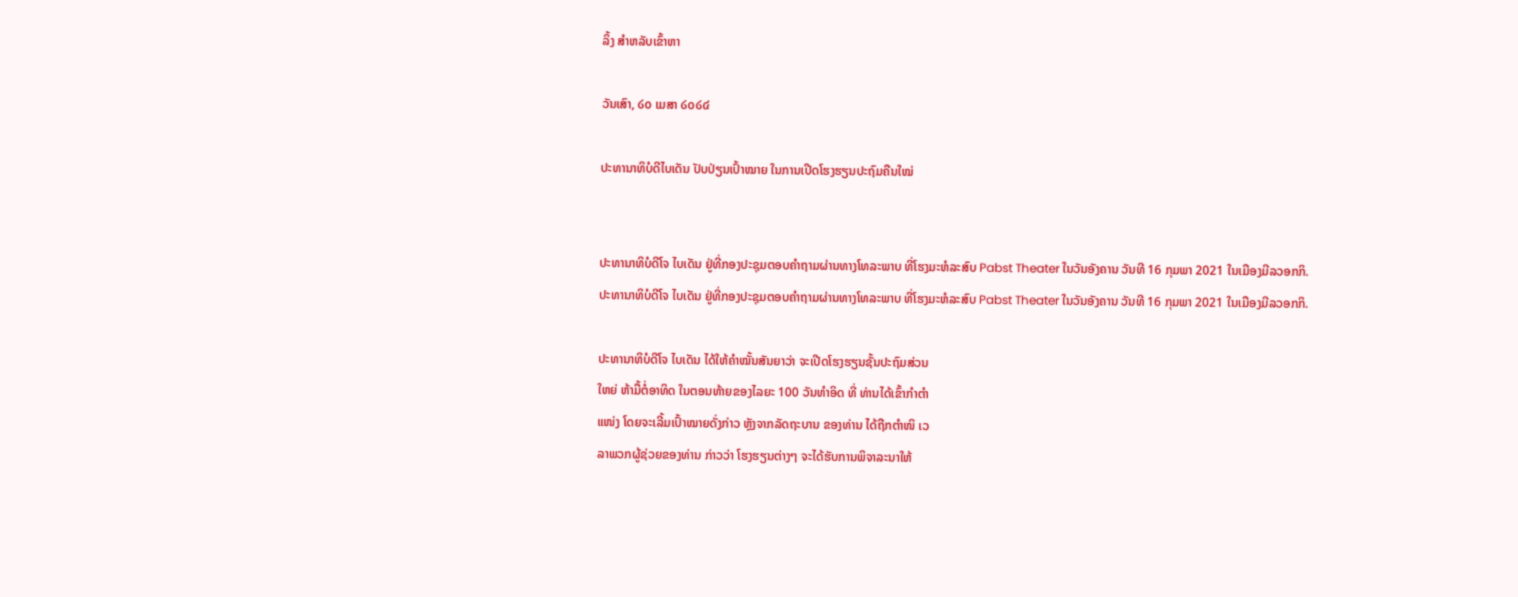ລິ້ງ ສຳຫລັບເຂົ້າຫາ

ວັນເສົາ, ໒໐ ເມສາ ໒໐໒໔

ປະທານາທິບໍດີໄບເດັນ ປັບປ່ຽນເປົ້າໝາຍ ໃນການເປີດໂຮງຮຽນປະຖົມຄືນໃໝ່


ປະທານາທິບໍດີໂຈ ໄບເດັນ ຢູ່ທີ່ກອງປະຊຸມຕອບຄຳຖາມຜ່ານທາງໂທລະພາບ ທີ່ໂຮງມະຫໍລະສົບ Pabst Theater ໃນວັນອັງຄານ ວັນທີ 16 ກຸມພາ 2021 ໃນເມືອງມີລວອກກິ.
ປະທານາທິບໍດີໂຈ ໄບເດັນ ຢູ່ທີ່ກອງປະຊຸມຕອບຄຳຖາມຜ່ານທາງໂທລະພາບ ທີ່ໂຮງມະຫໍລະສົບ Pabst Theater ໃນວັນອັງຄານ ວັນທີ 16 ກຸມພາ 2021 ໃນເມືອງມີລວອກກິ.

ປະທານາທິບໍດີໂຈ ໄບເດັນ ໄດ້ໃຫ້ຄຳໝັ້ນສັນຍາວ່າ ຈະເປີດໂຮງຮຽນຊັ້ນປະຖົມສ່ວນ
ໃຫຍ່ ຫ້າມື້ຕໍ່ອາທິດ ໃນຕອນທ້າຍຂອງໄລຍະ 100 ວັນທຳອິດ ທີ່ ທ່ານໄດ້ເຂົ້າກຳຕຳ
ແໜ່ງ ໂດຍຈະເລີ້ມເປົ້າໝາຍດັ່ງກ່າວ ຫຼັງຈາກລັດຖະບານ ຂອງທ່ານ ໄດ້ຖືກຕຳໜິ ເວ
ລາພວກຜູ້ຊ່ວຍຂອງທ່ານ ກ່າວວ່າ ໂຮງຮຽນຕ່າງໆ ຈະໄດ້ຮັບການພິຈາລະນາໃຫ້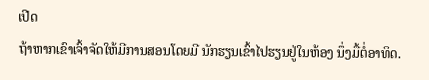ເປີດ
ຖ້າຫາກເຂົາເຈົ້າຈັດໃຫ້ມີການສອນໂດຍມີ ນັກຮຽນເຂົ້າໄປຮຽນຢູ່ໃນຫ້ອງ ນຶ່ງມື້ຕໍ່ອາທິດ.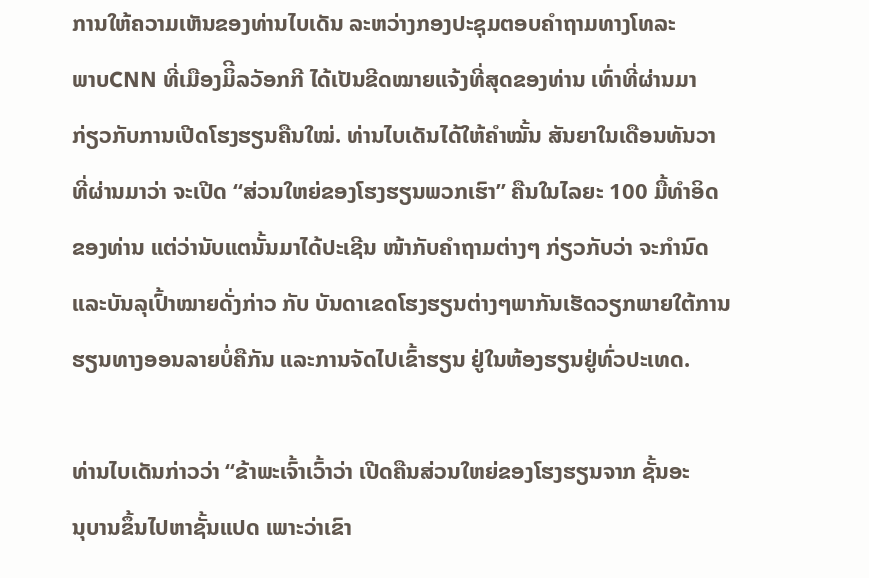ການໃຫ້ຄວາມເຫັນຂອງທ່ານໄບເດັນ ລະຫວ່າງກອງປະຊຸມຕອບຄຳຖາມທາງໂທລະ
ພາບCNN ທີ່ເມືອງມິີລວັອກກີ ໄດ້ເປັນຂີດໝາຍແຈ້ງທີ່ສຸດຂອງທ່ານ ເທົ່າທີ່ຜ່ານມາ
ກ່ຽວກັບການເປີດໂຮງຮຽນຄືນໃໝ່. ທ່ານໄບເດັນໄດ້ໃຫ້ຄຳໝັ້ນ ສັນຍາໃນເດືອນທັນວາ
ທີ່ຜ່ານມາວ່າ ຈະເປີດ “ສ່ວນໃຫຍ່ຂອງໂຮງຮຽນພວກເຮົາ” ຄືນໃນໄລຍະ 100 ມື້ທຳອິດ
ຂອງທ່ານ ແຕ່ວ່ານັບແຕນັ້ນມາໄດ້ປະເຊີນ ໜ້າກັບຄຳຖາມຕ່າງໆ ກ່ຽວກັບວ່າ ຈະກຳນົດ
ແລະບັນລຸເປົ້າໝາຍດັ່ງກ່າວ ກັບ ບັນດາເຂດໂຮງຮຽນຕ່າງໆພາກັນເຮັດວຽກພາຍໃຕ້ການ
ຮຽນທາງອອນລາຍບໍ່ຄືກັນ ແລະການຈັດໄປເຂົ້າຮຽນ ຢູ່ໃນຫ້ອງຮຽນຢູ່ທົ່ວປະເທດ.

ທ່ານໄບເດັນກ່າວວ່າ “ຂ້າພະເຈົ້າເວົ້າວ່າ ເປີດຄືນສ່ວນໃຫຍ່ຂອງໂຮງຮຽນຈາກ ຊັ້ນອະ
ນຸບານຂຶ້ນໄປຫາຊັ້ນແປດ ເພາະວ່າເຂົາ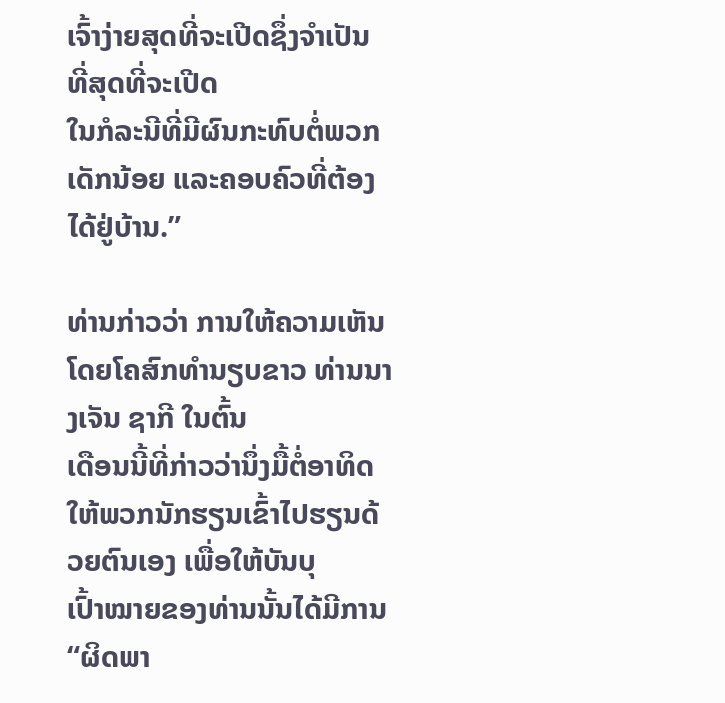ເຈົ້າງ່າຍສຸດທີ່ຈະເປີດຊຶ່ງຈຳເປັນ ທີ່ສຸດທີ່ຈະເປີດ
ໃນກໍລະນີທີ່ມີຜົນກະທົບຕໍ່ພວກເດັກນ້ອຍ ແລະຄອບຄົວທີ່ຕ້ອງ ໄດ້ຢູ່ບ້ານ.”

ທ່ານກ່າວວ່າ ການໃຫ້ຄວາມເຫັນໂດຍໂຄສົກທຳນຽບຂາວ ທ່ານນາງເຈັນ ຊາກີ ໃນຕົ້ນ
ເດືອນນີ້ທີ່ກ່າວວ່ານຶ່ງມື້ຕໍ່ອາທິດໃຫ້ພວກນັກຮຽນເຂົ້າໄປຮຽນດ້ວຍຕົນເອງ ເພື່ອໃຫ້ບັນບຸ
ເປົ້າໝາຍຂອງທ່ານນັ້ນໄດ້ມີການ “ຜິດພາ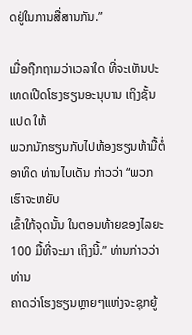ດຢູ່ໃນການສື່ສານກັນ.”

ເມື່ອຖືກຖາມວ່າເວລາໃດ ທີ່ຈະເຫັນປະເທດເປີດໂຮງຮຽນອະນຸບານ ເຖິງຊັ້ນແປດ ໃຫ້
ພວກນັກຮຽນກັບໄປຫ້ອງຮຽນຫ້າມື້ຕໍ່ອາທິດ ທ່ານໄບເດັນ ກ່າວວ່າ “ພວກເຮົາຈະຫຍັບ
ເຂົ້າໃກ້ຈຸດນັ້ນ ໃນຕອນທ້າຍຂອງໄລຍະ 100 ມື້ທີ່ຈະມາ ເຖິງນີ້.” ທ່ານກ່າວວ່າ ທ່ານ
ຄາດວ່າໂຮງຮຽນຫຼາຍໆແຫ່ງຈະຊຸກຍູ້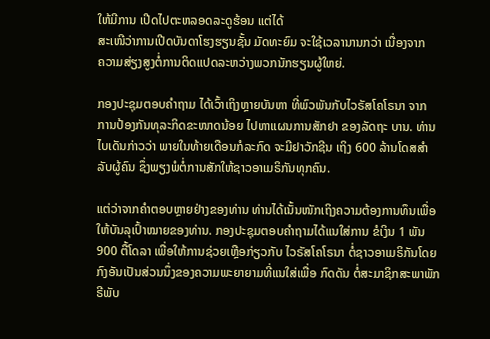ໃຫ້ມີການ ເປີດໄປຕະຫລອດລະດູຮ້ອນ ແຕ່ໄດ້
ສະເໜີວ່າການເປີດບັນດາໂຮງຮຽນຊັ້ນ ມັດທະຍົມ ຈະໃຊ້ເວລານານກວ່າ ເນື່ອງຈາກ
ຄວາມສ່ຽງສູງຕໍ່ການຕິດແປດລະຫວ່າງພວກນັກຮຽນຜູ້ໃຫຍ່.

ກອງປະຊຸມຕອບຄຳຖາມ ໄດ້ເວົ້າເຖິງຫຼາຍບັນຫາ ທີ່ພົວພັນກັບໄວຣັສໂຄໂຣນາ ຈາກ
ການປ້ອງກັນທຸລະກິດຂະໜາດນ້ອຍ ໄປຫາແຜນການສັກຢາ ຂອງລັດຖະ ບານ. ທ່ານ
ໄບເດັນກ່າວວ່າ ພາຍໃນທ້າຍເດືອນກໍລະກົດ ຈະມີຢາວັກຊີນ ເຖິງ 600 ລ້ານໂດສສຳ
ລັບຜູ້ຄົນ ຊຶ່ງພຽງພໍຕໍ່ການສັກໃຫ້ຊາວອາເມຣິກັນທຸກຄົນ.

ແຕ່ວ່າຈາກຄຳຕອບຫຼາຍຢ່າງຂອງທ່ານ ທ່ານໄດ້ເນັ້ນໜັກເຖິງຄວາມຕ້ອງການທຶນເພື່ອ
ໃຫ້ບັນລຸເປົ້າໝາຍຂອງທ່ານ. ກອງປະຊຸມຕອບຄຳຖາມໄດ້ແນໃສ່ການ ຂໍເງິນ 1 ພັນ
900 ຕື້ໂດລາ ເພື່ອໃຫ້ການຊ່ວຍເຫຼືອກ່ຽວກັບ ໄວຣັສໂຄໂຣນາ ຕໍ່ຊາວອາເມຣິກັນໂດຍ
ກົງອັນເປັນສ່ວນນຶ່ງຂອງຄວາມພະຍາຍາມທີ່ແນໃສ່ເພື່ອ ກົດດັນ ຕໍ່ສະມາຊິກສະພາພັກ
ຣີພັບ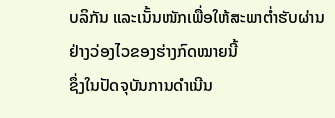ບລິກັນ ແລະເນັ້ນໜັກເພື່ອໃຫ້ສະພາຕໍ່າຮັບຜ່ານຢ່າງວ່ອງໄວຂອງຮ່າງກົດໝາຍນີ້
ຊຶ່ງໃນປັດຈຸບັນການດຳເນີນ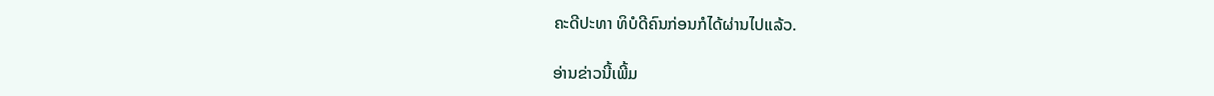ຄະດີປະທາ ທິບໍດີຄົນກ່ອນກໍໄດ້ຜ່ານໄປແລ້ວ.

ອ່ານຂ່າວນີ້ເພີ້ມ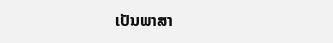ເປັນພາສາ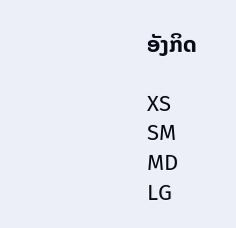ອັງກິດ

XS
SM
MD
LG